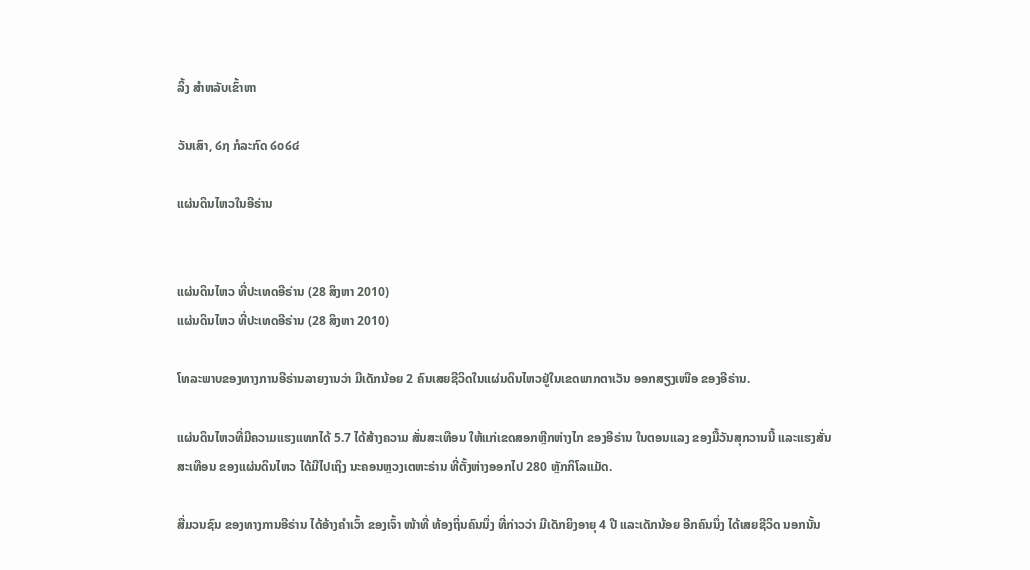ລິ້ງ ສຳຫລັບເຂົ້າຫາ

ວັນເສົາ, ໒໗ ກໍລະກົດ ໒໐໒໔

ແຜ່ນດິນໄຫວໃນອີຣ່ານ


ແຜ່ນດິນໄຫວ ທີ່ປະເທດອີຣ່ານ (28 ສິງຫາ 2010)
ແຜ່ນດິນໄຫວ ທີ່ປະເທດອີຣ່ານ (28 ສິງຫາ 2010)

ໂທລະພາບຂອງທາງການອີຣ່ານລາຍງານວ່າ ມີເດັກນ້ອຍ 2 ຄົນເສຍຊີວິດໃນແຜ່ນດິນໄຫວຢູ່ໃນເຂດພາກຕາເວັນ ອອກສຽງເໜືອ ຂອງອີຣ່ານ.

ແຜ່ນດິນໄຫວທີ່ມີຄວາມແຮງແທກໄດ້ 5.7 ໄດ້ສ້າງຄວາມ ສັ່ນສະເທືອນ ໃຫ້ແກ່ເຂດສອກຫຼີກຫ່າງໄກ ຂອງອີຣ່ານ ໃນຕອນແລງ ຂອງມື້ວັນສຸກວານນີ້ ແລະແຮງສັ່ນສະເທືອນ ຂອງແຜ່ນດິນໄຫວ ໄດ້ມີໄປເຖິງ ນະຄອນຫຼວງເຕຫະຣ່ານ ທີ່ຕັ້ງຫ່າງອອກໄປ 280 ຫຼັກກິໂລແມັດ.

ສື່ມວນຊົນ ຂອງທາງການອີຣ່ານ ໄດ້ອ້າງຄຳເວົ້າ ຂອງເຈົ້າ ໜ້າທີ່ ທ້ອງຖິ່ນຄົນນຶ່ງ ທີ່ກ່າວວ່າ ມີເດັກຍິງອາຍຸ 4 ປີ ແລະເດັກນ້ອຍ ອີກຄົນນຶ່ງ ໄດ້ເສຍຊີວິດ ນອກນັ້ນ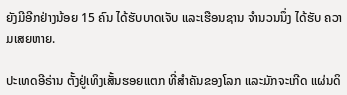ຍັງມີອີກຢ່າງນ້ອຍ 15 ຄົນ ໄດ້ຮັບບາດເຈັບ ແລະເຮືອນຊານ ຈຳນວນນຶ່ງ ໄດ້ຮັບ ຄວາມເສຍຫາຍ.

ປະເທດອີຣ່ານ ຕັ້ງຢູ່ເທິງເສັ້ນຮອຍແຕກ ທີ່ສຳຄັນຂອງໂລກ ແລະມັກຈະເກີດ ແຜ່ນດິ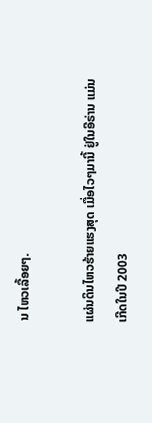ນ ໄຫວເລື້ອຍໆ.

ແຜ່ນດິນໄຫວຮ້າຍແຮງສຸດ ເມື່ອໄວໆມານີ້ ຢູ່ໃນອີຣ່ານ ແມ່ນເກີດໃນປີ 2003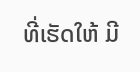ທີ່ເຮັດໃຫ້ ມີ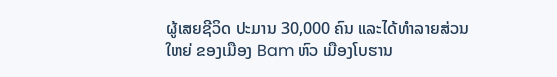ຜູ້ເສຍຊີວິດ ປະມານ 30,000 ຄົນ ແລະໄດ້ທຳລາຍສ່ວນໃຫຍ່ ຂອງເມືອງ Bam ຫົວ ເມືອງໂບຮານ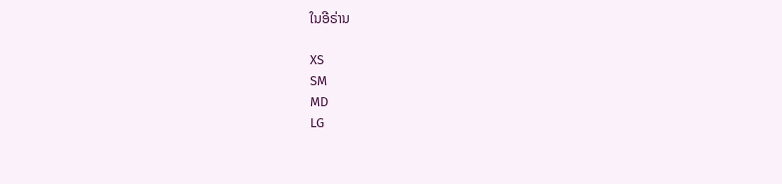ໃນອີຣ່ານ

XS
SM
MD
LG